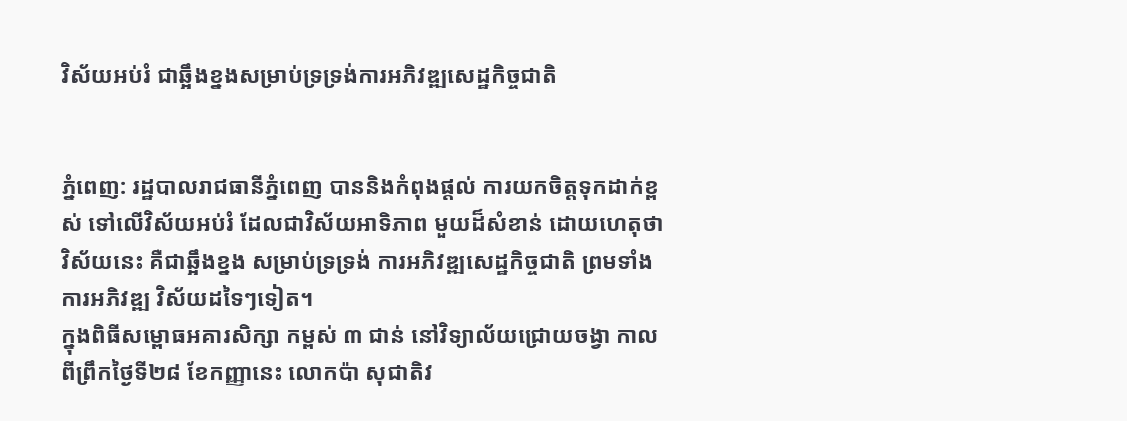វិស័យអប់រំ ជាឆ្អឹងខ្នងសម្រាប់ទ្រទ្រង់ការអភិវឌ្ឍសេដ្ឋកិច្ចជាតិ


ភ្នំពេញ: រដ្ឋបាលរាជធានីភ្នំពេញ បាននិងកំពុងផ្តល់ ការយកចិត្តទុកដាក់ខ្ពស់ ទៅលើវិស័យអប់រំ ដែលជាវិស័យអាទិភាព មួយដ៏សំខាន់ ដោយហេតុថា វិស័យនេះ គឺជាឆ្អឹងខ្នង សម្រាប់ទ្រទ្រង់ ការអភិវឌ្ឍសេដ្ឋកិច្ចជាតិ ព្រមទាំងការអភិវឌ្ឍ វិស័យដទៃៗទៀត។
ក្នុងពិធីសម្ពោធអគារសិក្សា កម្ពស់ ៣ ជាន់ នៅវិទ្យាល័យជ្រោយចង្វា កាលពីព្រឹកថ្ងៃទី២៨ ខែកញ្ញានេះ លោកប៉ា សុជាតិវ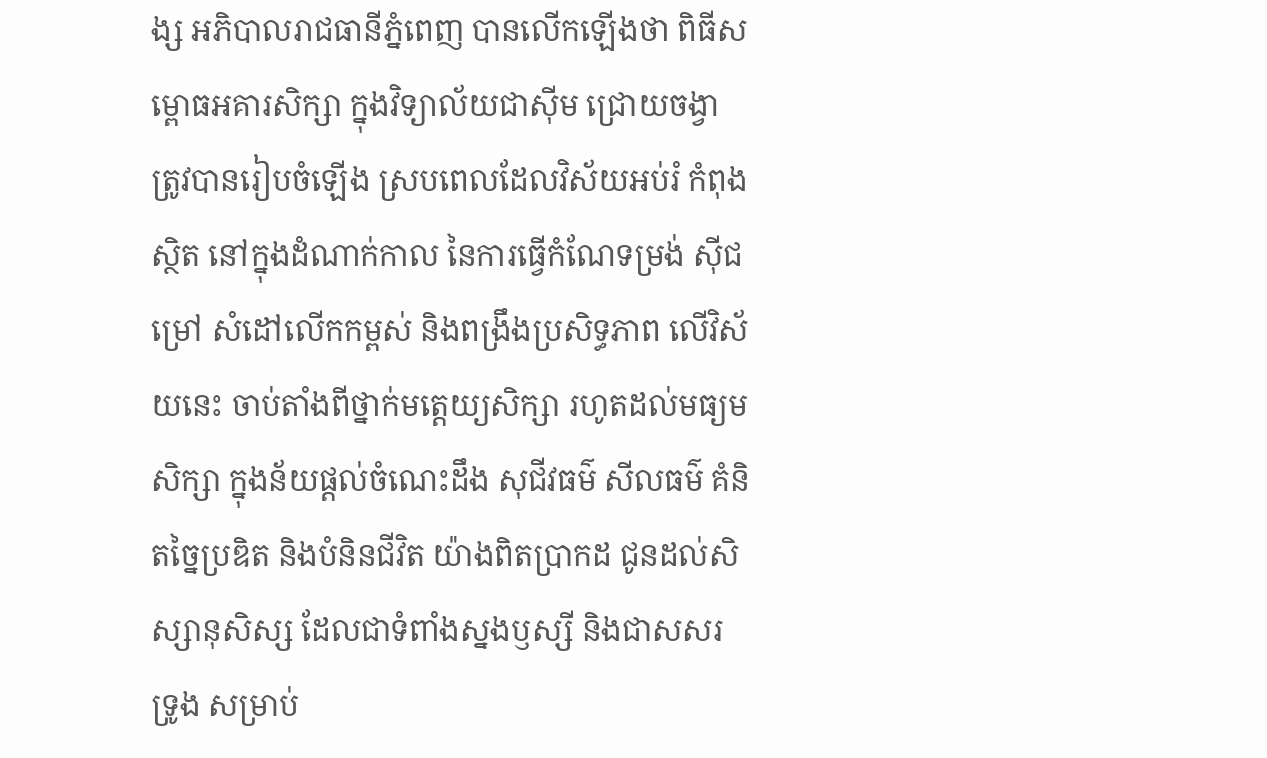ង្ស អភិបាលរាជធានីភ្នំពេញ បានលើកឡើងថា ពិធីសម្ពោធអគារសិក្សា ក្នុងវិទ្យាល័យជាស៊ីម ជ្រោយចង្វា ត្រូវបានរៀបចំឡើង ស្របពេលដែលវិស័យអប់រំ កំពុងស្ថិត នៅក្នុងដំណាក់កាល នៃការធ្វើកំណែទម្រង់ ស៊ីជម្រៅ សំដៅលើកកម្ពស់ និងពង្រឹងប្រសិទ្ធភាព លើវិស័យនេះ ចាប់តាំងពីថ្នាក់មត្តេយ្យសិក្សា រហូតដល់មធ្យមសិក្សា ក្នុងន័យផ្តល់ចំណេះដឹង សុជីវធម៌ សីលធម៌ គំនិតច្នៃប្រឌិត និងបំនិនជីវិត យ៉ាងពិតប្រាកដ ជូនដល់សិស្សានុសិស្ស ដែលជាទំពាំងស្នងឫស្សី និងជាសសរទ្រូង សម្រាប់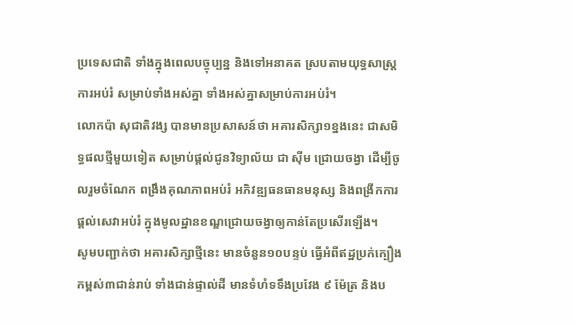ប្រទេសជាតិ ទាំងក្នុងពេលបច្ចុប្បន្ន និងទៅអនាគត ស្របតាមយុទ្ធសាស្ត្រ ការអប់រំ សម្រាប់ទាំងអស់គ្នា ទាំងអស់គ្នាសម្រាប់ការអប់រំ។
លោកប៉ា សុជាតិវង្ស បានមានប្រសាសន៍ថា អគារសិក្សា១ខ្នងនេះ ជាសមិទ្ធផលថ្មីមួយទៀត សម្រាប់ផ្តល់ជូនវិទ្យាល័យ ជា ស៊ីម ជ្រោយចង្វា ដើម្បីចូលរួមចំណែក ពង្រឹងគុណភាពអប់រំ អភិវឌ្ឍធនធានមនុស្ស និងពង្រីកការផ្តល់សេវាអប់រំ ក្នុងមូលដ្ឋានខណ្ឌជ្រោយចង្វាឲ្យកាន់តែប្រសើរឡើង។
សូមបញ្ជាក់ថា អគារសិក្សាថ្មីនេះ មានចំនួន១០បន្ទប់ ធ្វើអំពីឥដ្ឋប្រក់ក្បឿង កម្ពស់៣ជាន់រាប់ ទាំងជាន់ផ្ទាល់ដី មានទំហំទទឹងប្រវែង ៩ ម៉ែត្រ និងប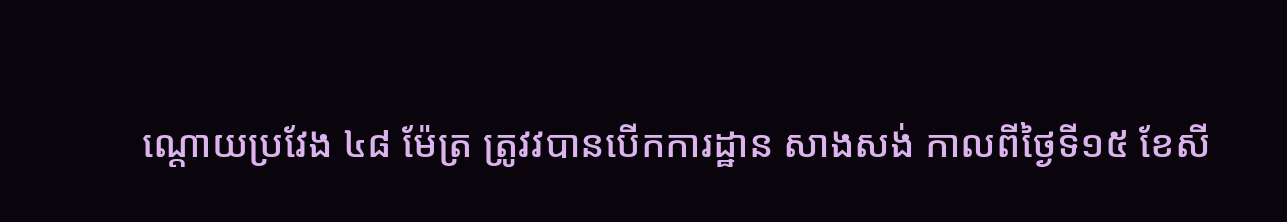ណ្តោយប្រវែង ៤៨ ម៉ែត្រ ត្រូវវបានបើកការដ្ឋាន សាងសង់ កាលពីថ្ងៃទី១៥ ខែសី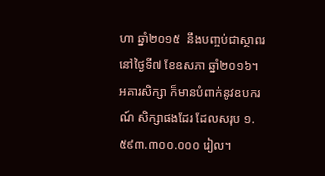ហា ឆ្នាំ២០១៥  នឹងបញ្ចប់ជាស្ថាពរ នៅថ្ងៃទី៧ ខែឧសភា ឆ្នាំ២០១៦។ អគារសិក្សា ក៏មានបំពាក់នូវឧបករណ៍ សិក្សាផងដែរ ដែលសរុប ១.៥៩៣.៣០០.០០០ រៀល។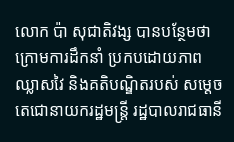លោក ប៉ា សុជាតិវង្ស បានបន្ថែមថា ក្រោមការដឹកនាំ ប្រកបដោយភាពឈ្លាសវៃ និងគតិបណ្ឌិតរបស់ សម្តេចតេជោនាយករដ្ឋមន្ត្រី រដ្ឋបាលរាជធានី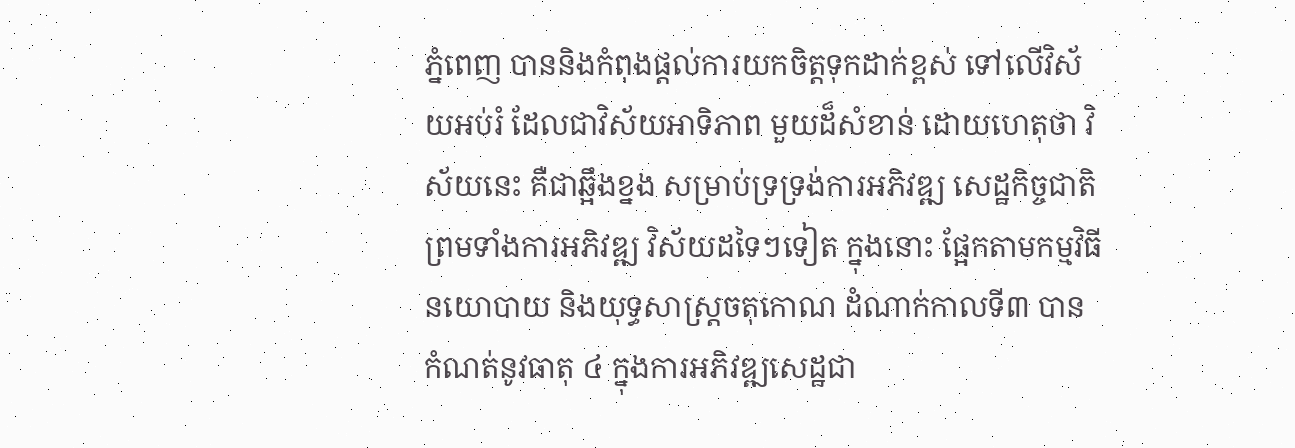ភ្នំពេញ បាននិងកំពុងផ្តល់ការយកចិត្តទុកដាក់ខ្ពស់ ទៅលើវិស័យអប់រំ ដែលជាវិស័យអាទិភាព មួយដ៏សំខាន់ ដោយហេតុថា វិស័យនេះ គឺជាឆ្អឹងខ្នង សម្រាប់ទ្រទ្រង់ការអភិវឌ្ឍ សេដ្ឋកិច្ចជាតិ ព្រមទាំងការអភិវឌ្ឍ វិស័យដទៃៗទៀត ក្នុងនោះ ផ្អែកតាមកម្មវិធីនយោបាយ និងយុទ្ធសាស្ត្រចតុកោណ ដំណាក់កាលទី៣ បានកំណត់នូវធាតុ ៤ ក្នុងការអភិវឌ្ឍសេដ្ឋជា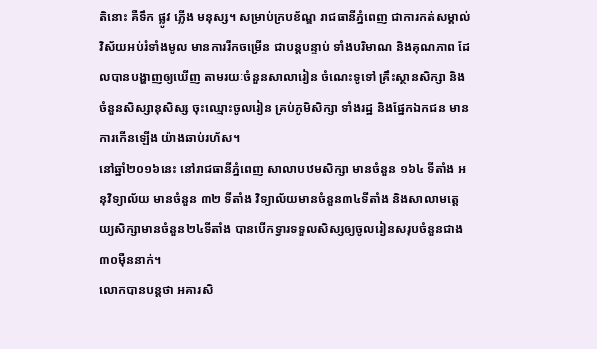តិនោះ គឺទឹក ផ្លូវ ភ្លើង មនុស្ស។ សម្រាប់ក្របខ័ណ្ឌ រាជធានីភ្នំពេញ ជាការកត់សម្គាល់ វិស័យអប់រំទាំងមូល មានការរីកចម្រើន ជាបន្តបន្ទាប់ ទាំងបរិមាណ និងគុណភាព ដែលបានបង្ហាញឲ្យឃើញ តាមរយៈចំនួនសាលារៀន ចំណេះទូទៅ គ្រឹះស្ថានសិក្សា និងចំនួនសិស្សានុសិស្ស ចុះឈ្មោះចូលរៀន គ្រប់ភូមិសិក្សា ទាំងរដ្ឋ និងផ្នែកឯកជន មានការកើនឡើង យ៉ាងឆាប់រហ័ស។
នៅឆ្នាំ២០១៦នេះ នៅរាជធានីភ្នំពេញ សាលាបឋមសិក្សា មានចំនួន ១៦៤ ទីតាំង អនុវិទ្យាល័យ មានចំនួន ៣២ ទីតាំង វិទ្យាល័យមានចំនួន៣៤ទីតាំង និងសាលាមត្តេយ្យសិក្សាមានចំនួន២៤ទីតាំង បានបើកទ្វារទទួលសិស្សឲ្យចូលរៀនសរុបចំនួនជាង៣០ម៉ឺននាក់។
លោកបានបន្តថា អគារសិ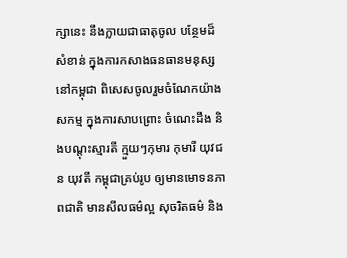ក្សានេះ នឹងក្លាយជាធាតុចូល បន្ថែមដ៏សំខាន់ ក្នុងការកសាងធនធានមនុស្ស នៅកម្ពុជា ពិសេសចូលរួមចំណែកយ៉ាងសកម្ម ក្នុងការសាបព្រោះ ចំណេះដឹង និងបណ្តុះស្មារតី ក្មួយៗកុមារ កុមារី យុវជន យុវតី កម្ពុជាគ្រប់រូប ឲ្យមានមោទនភាពជាតិ មានសីលធម៌ល្អ សុចរិតធម៌ និង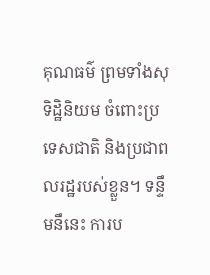គុណធម៌ ព្រមទាំងសុទិដ្ឋិនិយម ចំពោះប្រទេសជាតិ និងប្រជាពលរដ្ឋរបស់ខ្លួន។ ទន្ទឹមនឹនេះ ការប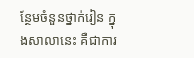ន្ថែមចំនួនថ្នាក់រៀន ក្នុងសាលានេះ គឺជាការ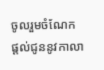ចូលរួមចំណែក ផ្តល់ជូននូវកាលា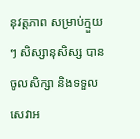នុវត្តភាព សម្រាប់ក្មួយៗ សិស្សានុសិស្ស បានចូលសិក្សា និងទទួលសេវាអ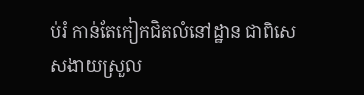ប់រំ កាន់តែកៀកជិតលំនៅដ្ឋាន ជាពិសេសងាយស្រួល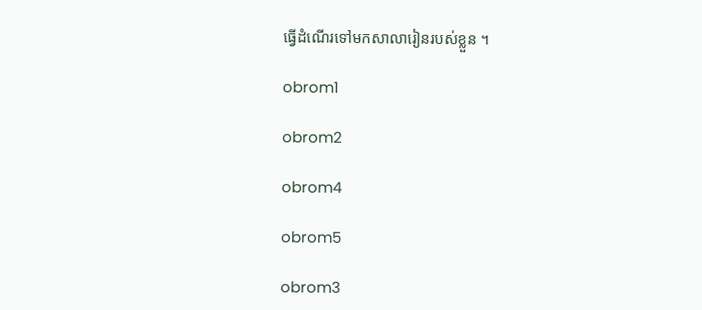ធ្វើដំណើរទៅមកសាលារៀនរបស់ខ្លួន ។

obrom1

obrom2

obrom4

obrom5

obrom3